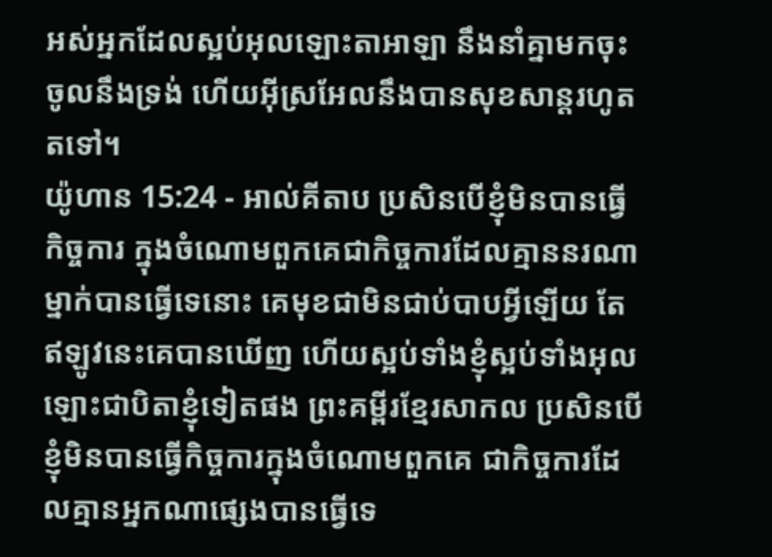អស់អ្នកដែលស្អប់អុលឡោះតាអាឡា នឹងនាំគ្នាមកចុះចូលនឹងទ្រង់ ហើយអ៊ីស្រអែលនឹងបានសុខសាន្តរហូតតទៅ។
យ៉ូហាន 15:24 - អាល់គីតាប ប្រសិនបើខ្ញុំមិនបានធ្វើកិច្ចការ ក្នុងចំណោមពួកគេជាកិច្ចការដែលគ្មាននរណាម្នាក់បានធ្វើទេនោះ គេមុខជាមិនជាប់បាបអ្វីឡើយ តែឥឡូវនេះគេបានឃើញ ហើយស្អប់ទាំងខ្ញុំស្អប់ទាំងអុលឡោះជាបិតាខ្ញុំទៀតផង ព្រះគម្ពីរខ្មែរសាកល ប្រសិនបើខ្ញុំមិនបានធ្វើកិច្ចការក្នុងចំណោមពួកគេ ជាកិច្ចការដែលគ្មានអ្នកណាផ្សេងបានធ្វើទេ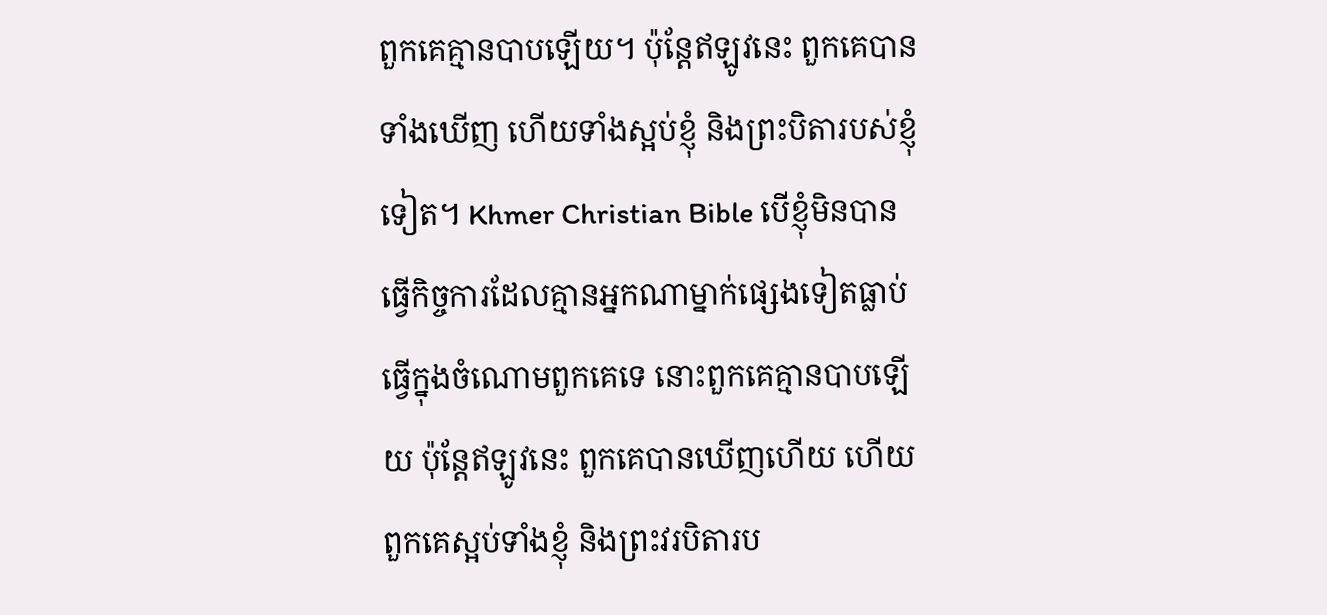ពួកគេគ្មានបាបឡើយ។ ប៉ុន្តែឥឡូវនេះ ពួកគេបានទាំងឃើញ ហើយទាំងស្អប់ខ្ញុំ និងព្រះបិតារបស់ខ្ញុំទៀត។ Khmer Christian Bible បើខ្ញុំមិនបានធ្វើកិច្ចការដែលគ្មានអ្នកណាម្នាក់ផ្សេងទៀតធ្លាប់ធ្វើក្នុងចំណោមពួកគេទេ នោះពួកគេគ្មានបាបឡើយ ប៉ុន្ដែឥឡូវនេះ ពួកគេបានឃើញហើយ ហើយពួកគេស្អប់ទាំងខ្ញុំ និងព្រះវរបិតារប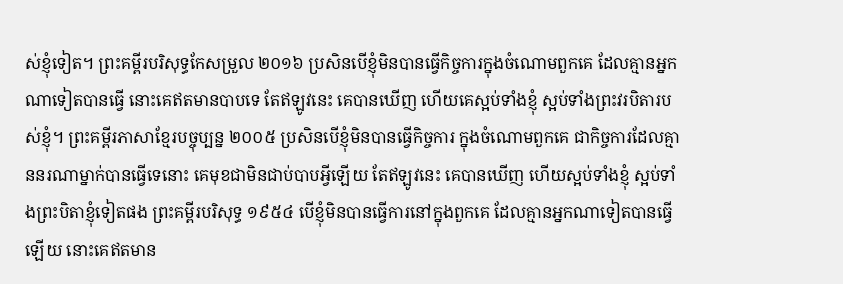ស់ខ្ញុំទៀត។ ព្រះគម្ពីរបរិសុទ្ធកែសម្រួល ២០១៦ ប្រសិនបើខ្ញុំមិនបានធ្វើកិច្ចការក្នុងចំណោមពួកគេ ដែលគ្មានអ្នកណាទៀតបានធ្វើ នោះគេឥតមានបាបទេ តែឥឡូវនេះ គេបានឃើញ ហើយគេស្អប់ទាំងខ្ញុំ ស្អប់ទាំងព្រះវរបិតារបស់ខ្ញុំ។ ព្រះគម្ពីរភាសាខ្មែរបច្ចុប្បន្ន ២០០៥ ប្រសិនបើខ្ញុំមិនបានធ្វើកិច្ចការ ក្នុងចំណោមពួកគេ ជាកិច្ចការដែលគ្មាននរណាម្នាក់បានធ្វើទេនោះ គេមុខជាមិនជាប់បាបអ្វីឡើយ តែឥឡូវនេះ គេបានឃើញ ហើយស្អប់ទាំងខ្ញុំ ស្អប់ទាំងព្រះបិតាខ្ញុំទៀតផង ព្រះគម្ពីរបរិសុទ្ធ ១៩៥៤ បើខ្ញុំមិនបានធ្វើការនៅក្នុងពួកគេ ដែលគ្មានអ្នកណាទៀតបានធ្វើឡើយ នោះគេឥតមាន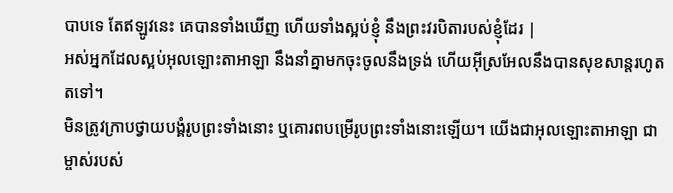បាបទេ តែឥឡូវនេះ គេបានទាំងឃើញ ហើយទាំងស្អប់ខ្ញុំ នឹងព្រះវរបិតារបស់ខ្ញុំដែរ |
អស់អ្នកដែលស្អប់អុលឡោះតាអាឡា នឹងនាំគ្នាមកចុះចូលនឹងទ្រង់ ហើយអ៊ីស្រអែលនឹងបានសុខសាន្តរហូតតទៅ។
មិនត្រូវក្រាបថ្វាយបង្គំរូបព្រះទាំងនោះ ឬគោរពបម្រើរូបព្រះទាំងនោះឡើយ។ យើងជាអុលឡោះតាអាឡា ជាម្ចាស់របស់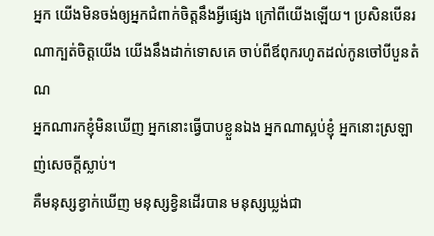អ្នក យើងមិនចង់ឲ្យអ្នកជំពាក់ចិត្តនឹងអ្វីផ្សេង ក្រៅពីយើងឡើយ។ ប្រសិនបើនរណាក្បត់ចិត្តយើង យើងនឹងដាក់ទោសគេ ចាប់ពីឪពុករហូតដល់កូនចៅបីបួនតំណ
អ្នកណារកខ្ញុំមិនឃើញ អ្នកនោះធ្វើបាបខ្លួនឯង អ្នកណាស្អប់ខ្ញុំ អ្នកនោះស្រឡាញ់សេចក្ដីស្លាប់។
គឺមនុស្សខ្វាក់ឃើញ មនុស្សខ្វិនដើរបាន មនុស្សឃ្លង់ជា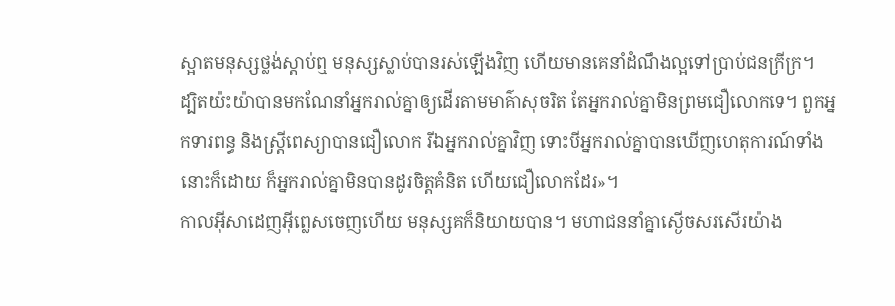ស្អាតមនុស្សថ្លង់ស្ដាប់ឮ មនុស្សស្លាប់បានរស់ឡើងវិញ ហើយមានគេនាំដំណឹងល្អទៅប្រាប់ជនក្រីក្រ។
ដ្បិតយ៉ះយ៉ាបានមកណែនាំអ្នករាល់គ្នាឲ្យដើរតាមមាគ៌ាសុចរិត តែអ្នករាល់គ្នាមិនព្រមជឿលោកទេ។ ពួកអ្នកទារពន្ធ និងស្ដ្រីពេស្យាបានជឿលោក រីឯអ្នករាល់គ្នាវិញ ទោះបីអ្នករាល់គ្នាបានឃើញហេតុការណ៍ទាំងនោះក៏ដោយ ក៏អ្នករាល់គ្នាមិនបានដូរចិត្ដគំនិត ហើយជឿលោកដែរ»។
កាលអ៊ីសាដេញអ៊ីព្លេសចេញហើយ មនុស្សគក៏និយាយបាន។ មហាជននាំគ្នាស្ងើចសរសើរយ៉ាង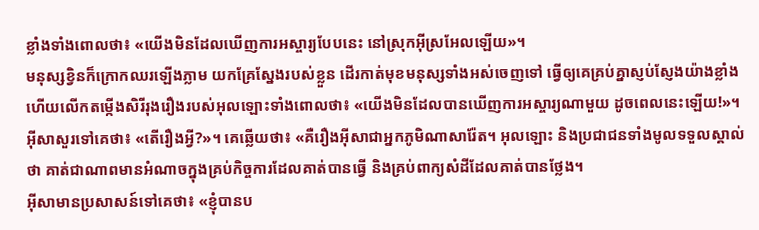ខ្លាំងទាំងពោលថា៖ «យើងមិនដែលឃើញការអស្ចារ្យបែបនេះ នៅស្រុកអ៊ីស្រអែលឡើយ»។
មនុស្សខ្វិនក៏ក្រោកឈរឡើងភ្លាម យកគ្រែស្នែងរបស់ខ្លួន ដើរកាត់មុខមនុស្សទាំងអស់ចេញទៅ ធ្វើឲ្យគេគ្រប់គ្នាស្ញប់ស្ញែងយ៉ាងខ្លាំង ហើយលើកតម្កើងសិរីរុងរឿងរបស់អុលឡោះទាំងពោលថា៖ «យើងមិនដែលបានឃើញការអស្ចារ្យណាមួយ ដូចពេលនេះឡើយ!»។
អ៊ីសាសួរទៅគេថា៖ «តើរឿងអ្វី?»។ គេឆ្លើយថា៖ «គឺរឿងអ៊ីសាជាអ្នកភូមិណាសារ៉ែត។ អុលឡោះ និងប្រជាជនទាំងមូលទទួលស្គាល់ថា គាត់ជាណាពមានអំណាចក្នុងគ្រប់កិច្ចការដែលគាត់បានធ្វើ និងគ្រប់ពាក្យសំដីដែលគាត់បានថ្លែង។
អ៊ីសាមានប្រសាសន៍ទៅគេថា៖ «ខ្ញុំបានប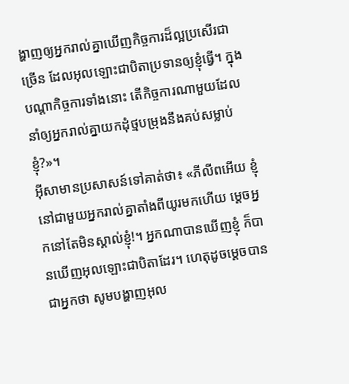ង្ហាញឲ្យអ្នករាល់គ្នាឃើញកិច្ចការដ៏ល្អប្រសើរជាច្រើន ដែលអុលឡោះជាបិតាប្រទានឲ្យខ្ញុំធ្វើ។ ក្នុងបណ្ដាកិច្ចការទាំងនោះ តើកិច្ចការណាមួយដែលនាំឲ្យអ្នករាល់គ្នាយកដុំថ្មបម្រុងនឹងគប់សម្លាប់ខ្ញុំ?»។
អ៊ីសាមានប្រសាសន៍ទៅគាត់ថា៖ «ភីលីពអើយ ខ្ញុំនៅជាមួយអ្នករាល់គ្នាតាំងពីយូរមកហើយ ម្ដេចអ្នកនៅតែមិនស្គាល់ខ្ញុំ!។ អ្នកណាបានឃើញខ្ញុំ ក៏បានឃើញអុលឡោះជាបិតាដែរ។ ហេតុដូចម្ដេចបានជាអ្នកថា សូមបង្ហាញអុល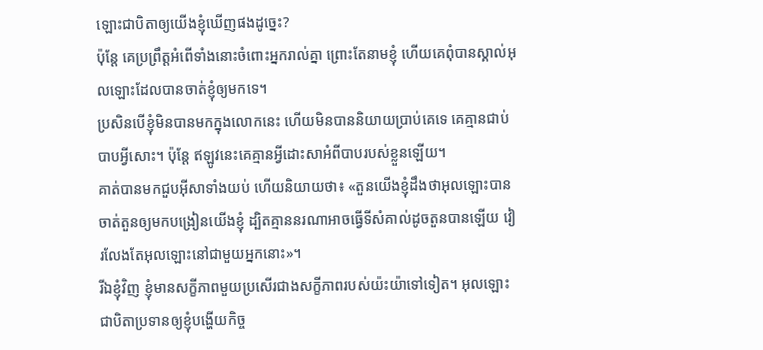ឡោះជាបិតាឲ្យយើងខ្ញុំឃើញផងដូច្នេះ?
ប៉ុន្ដែ គេប្រព្រឹត្ដអំពើទាំងនោះចំពោះអ្នករាល់គ្នា ព្រោះតែនាមខ្ញុំ ហើយគេពុំបានស្គាល់អុលឡោះដែលបានចាត់ខ្ញុំឲ្យមកទេ។
ប្រសិនបើខ្ញុំមិនបានមកក្នុងលោកនេះ ហើយមិនបាននិយាយប្រាប់គេទេ គេគ្មានជាប់បាបអ្វីសោះ។ ប៉ុន្ដែ ឥឡូវនេះគេគ្មានអ្វីដោះសាអំពីបាបរបស់ខ្លួនឡើយ។
គាត់បានមកជួបអ៊ីសាទាំងយប់ ហើយនិយាយថា៖ «តួនយើងខ្ញុំដឹងថាអុលឡោះបានចាត់តួនឲ្យមកបង្រៀនយើងខ្ញុំ ដ្បិតគ្មាននរណាអាចធ្វើទីសំគាល់ដូចតួនបានឡើយ វៀរលែងតែអុលឡោះនៅជាមួយអ្នកនោះ»។
រីឯខ្ញុំវិញ ខ្ញុំមានសក្ខីភាពមួយប្រសើរជាងសក្ខីភាពរបស់យ៉ះយ៉ាទៅទៀត។ អុលឡោះជាបិតាប្រទានឲ្យខ្ញុំបង្ហើយកិច្ច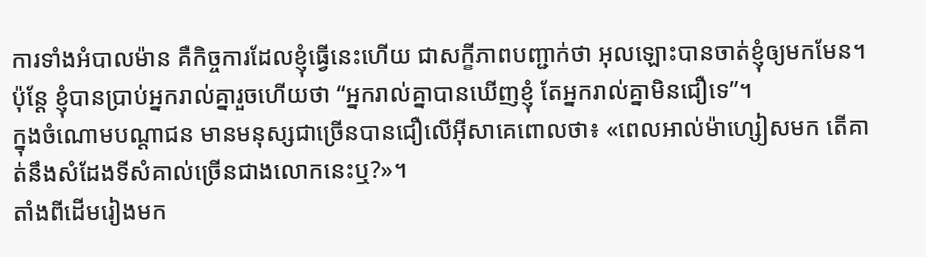ការទាំងអំបាលម៉ាន គឺកិច្ចការដែលខ្ញុំធ្វើនេះហើយ ជាសក្ខីភាពបញ្ជាក់ថា អុលឡោះបានចាត់ខ្ញុំឲ្យមកមែន។
ប៉ុន្ដែ ខ្ញុំបានប្រាប់អ្នករាល់គ្នារួចហើយថា “អ្នករាល់គ្នាបានឃើញខ្ញុំ តែអ្នករាល់គ្នាមិនជឿទេ”។
ក្នុងចំណោមបណ្ដាជន មានមនុស្សជាច្រើនបានជឿលើអ៊ីសាគេពោលថា៖ «ពេលអាល់ម៉ាហ្សៀសមក តើគាត់នឹងសំដែងទីសំគាល់ច្រើនជាងលោកនេះឬ?»។
តាំងពីដើមរៀងមក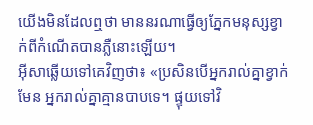យើងមិនដែលឮថា មាននរណាធ្វើឲ្យភ្នែកមនុស្សខ្វាក់ពីកំណើតបានភ្លឺនោះឡើយ។
អ៊ីសាឆ្លើយទៅគេវិញថា៖ «ប្រសិនបើអ្នករាល់គ្នាខ្វាក់មែន អ្នករាល់គ្នាគ្មានបាបទេ។ ផ្ទុយទៅវិ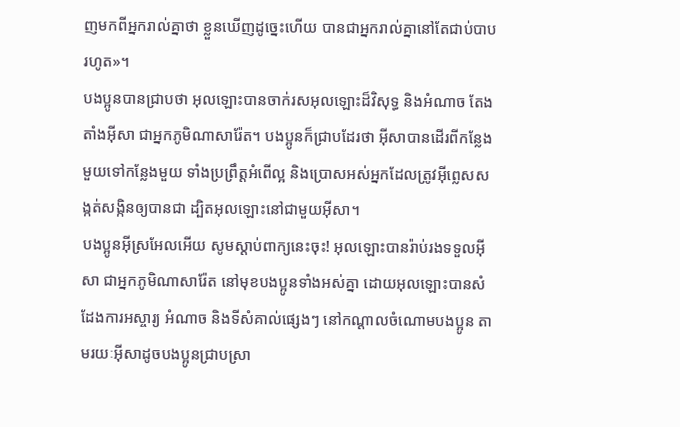ញមកពីអ្នករាល់គ្នាថា ខ្លួនឃើញដូច្នេះហើយ បានជាអ្នករាល់គ្នានៅតែជាប់បាបរហូត»។
បងប្អូនបានជ្រាបថា អុលឡោះបានចាក់រសអុលឡោះដ៏វិសុទ្ធ និងអំណាច តែងតាំងអ៊ីសា ជាអ្នកភូមិណាសារ៉ែត។ បងប្អូនក៏ជ្រាបដែរថា អ៊ីសាបានដើរពីកន្លែងមួយទៅកន្លែងមួយ ទាំងប្រព្រឹត្ដអំពើល្អ និងប្រោសអស់អ្នកដែលត្រូវអ៊ីព្លេសសង្កត់សង្កិនឲ្យបានជា ដ្បិតអុលឡោះនៅជាមួយអ៊ីសា។
បងប្អូនអ៊ីស្រអែលអើយ សូមស្ដាប់ពាក្យនេះចុះ! អុលឡោះបានរ៉ាប់រងទទួលអ៊ីសា ជាអ្នកភូមិណាសារ៉ែត នៅមុខបងប្អូនទាំងអស់គ្នា ដោយអុលឡោះបានសំដែងការអស្ចារ្យ អំណាច និងទីសំគាល់ផ្សេងៗ នៅកណ្ដាលចំណោមបងប្អូន តាមរយៈអ៊ីសាដូចបងប្អូនជ្រាបស្រា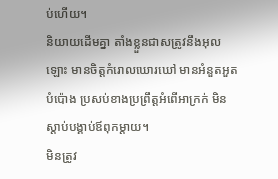ប់ហើយ។
និយាយដើមគ្នា តាំងខ្លួនជាសត្រូវនឹងអុលឡោះ មានចិត្ដកំរោលឃោរឃៅ មានអំនួតអួតបំប៉ោង ប្រសប់ខាងប្រព្រឹត្ដអំពើអាក្រក់ មិនស្ដាប់បង្គាប់ឪពុកម្ដាយ។
មិនត្រូវ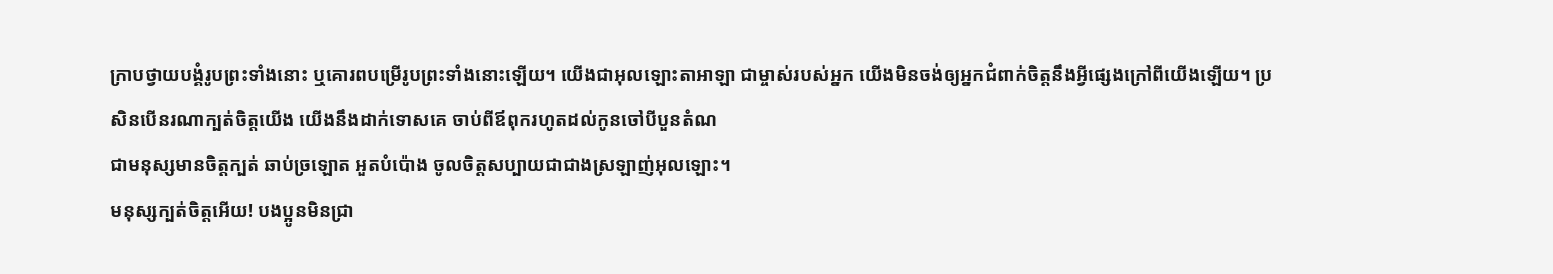ក្រាបថ្វាយបង្គំរូបព្រះទាំងនោះ ឬគោរពបម្រើរូបព្រះទាំងនោះឡើយ។ យើងជាអុលឡោះតាអាឡា ជាម្ចាស់របស់អ្នក យើងមិនចង់ឲ្យអ្នកជំពាក់ចិត្តនឹងអ្វីផ្សេងក្រៅពីយើងឡើយ។ ប្រសិនបើនរណាក្បត់ចិត្តយើង យើងនឹងដាក់ទោសគេ ចាប់ពីឪពុករហូតដល់កូនចៅបីបួនតំណ
ជាមនុស្សមានចិត្ដក្បត់ ឆាប់ច្រឡោត អួតបំប៉ោង ចូលចិត្ដសប្បាយជាជាងស្រឡាញ់អុលឡោះ។
មនុស្សក្បត់ចិត្ដអើយ! បងប្អូនមិនជ្រា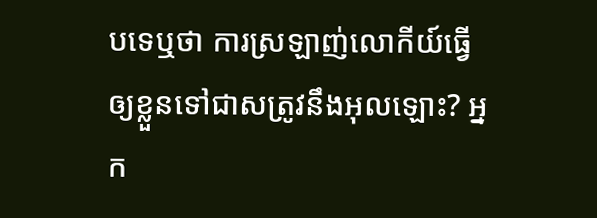បទេឬថា ការស្រឡាញ់លោកីយ៍ធ្វើឲ្យខ្លួនទៅជាសត្រូវនឹងអុលឡោះ? អ្នក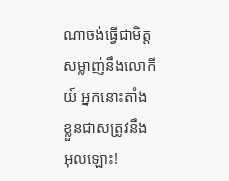ណាចង់ធ្វើជាមិត្ដសម្លាញ់នឹងលោកីយ៍ អ្នកនោះតាំងខ្លួនជាសត្រូវនឹងអុលឡោះ!